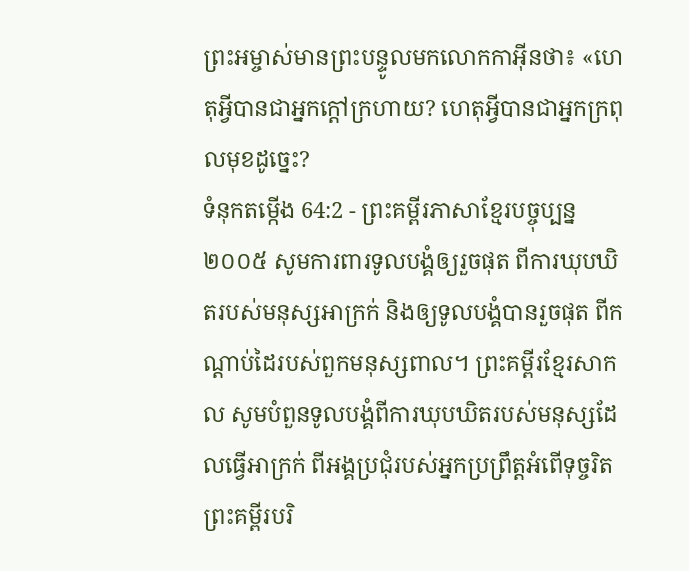ព្រះអម្ចាស់មានព្រះបន្ទូលមកលោកកាអ៊ីនថា៖ «ហេតុអ្វីបានជាអ្នកក្ដៅក្រហាយ? ហេតុអ្វីបានជាអ្នកក្រពុលមុខដូច្នេះ?
ទំនុកតម្កើង 64:2 - ព្រះគម្ពីរភាសាខ្មែរបច្ចុប្បន្ន ២០០៥ សូមការពារទូលបង្គំឲ្យរួចផុត ពីការឃុបឃិតរបស់មនុស្សអាក្រក់ និងឲ្យទូលបង្គំបានរួចផុត ពីកណ្ដាប់ដៃរបស់ពួកមនុស្សពាល។ ព្រះគម្ពីរខ្មែរសាកល សូមបំពួនទូលបង្គំពីការឃុបឃិតរបស់មនុស្សដែលធ្វើអាក្រក់ ពីអង្គប្រជុំរបស់អ្នកប្រព្រឹត្តអំពើទុច្ចរិត ព្រះគម្ពីរបរិ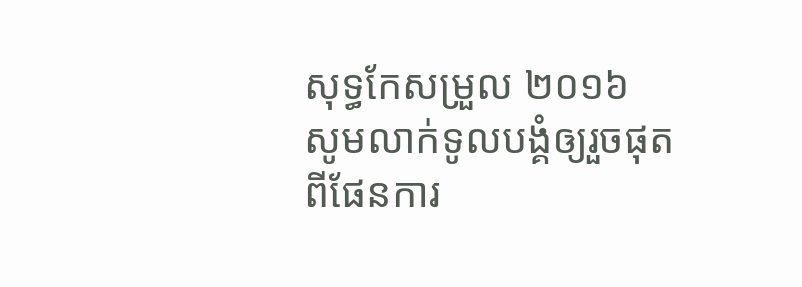សុទ្ធកែសម្រួល ២០១៦ សូមលាក់ទូលបង្គំឲ្យរួចផុតពីផែនការ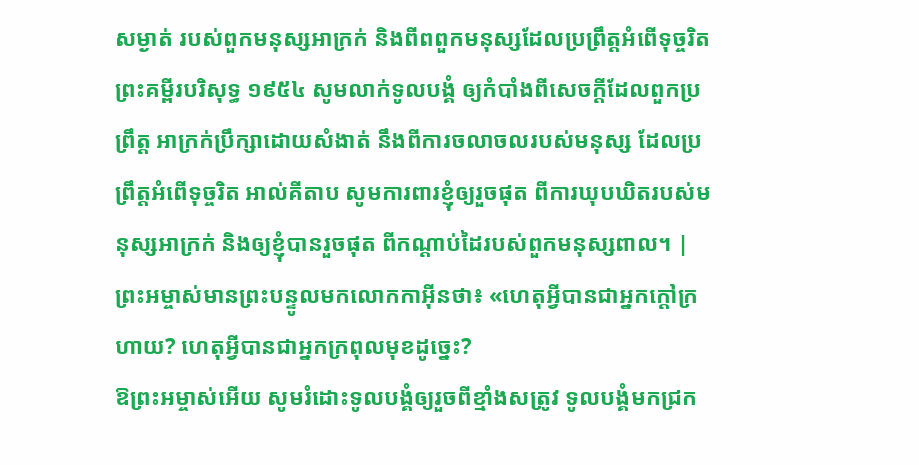សម្ងាត់ របស់ពួកមនុស្សអាក្រក់ និងពីពពួកមនុស្សដែលប្រព្រឹត្តអំពើទុច្ចរិត ព្រះគម្ពីរបរិសុទ្ធ ១៩៥៤ សូមលាក់ទូលបង្គំ ឲ្យកំបាំងពីសេចក្ដីដែលពួកប្រព្រឹត្ត អាក្រក់ប្រឹក្សាដោយសំងាត់ នឹងពីការចលាចលរបស់មនុស្ស ដែលប្រព្រឹត្តអំពើទុច្ចរិត អាល់គីតាប សូមការពារខ្ញុំឲ្យរួចផុត ពីការឃុបឃិតរបស់មនុស្សអាក្រក់ និងឲ្យខ្ញុំបានរួចផុត ពីកណ្ដាប់ដៃរបស់ពួកមនុស្សពាល។ |
ព្រះអម្ចាស់មានព្រះបន្ទូលមកលោកកាអ៊ីនថា៖ «ហេតុអ្វីបានជាអ្នកក្ដៅក្រហាយ? ហេតុអ្វីបានជាអ្នកក្រពុលមុខដូច្នេះ?
ឱព្រះអម្ចាស់អើយ សូមរំដោះទូលបង្គំឲ្យរួចពីខ្មាំងសត្រូវ ទូលបង្គំមកជ្រក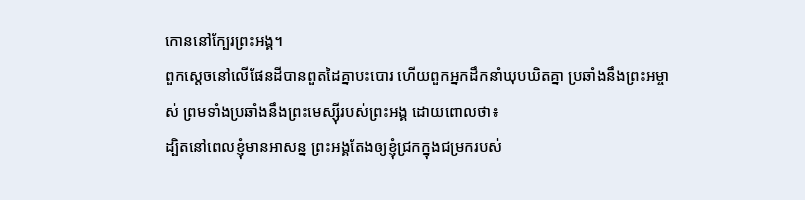កោននៅក្បែរព្រះអង្គ។
ពួកស្ដេចនៅលើផែនដីបានពួតដៃគ្នាបះបោរ ហើយពួកអ្នកដឹកនាំឃុបឃិតគ្នា ប្រឆាំងនឹងព្រះអម្ចាស់ ព្រមទាំងប្រឆាំងនឹងព្រះមេស្ស៊ីរបស់ព្រះអង្គ ដោយពោលថា៖
ដ្បិតនៅពេលខ្ញុំមានអាសន្ន ព្រះអង្គតែងឲ្យខ្ញុំជ្រកក្នុងជម្រករបស់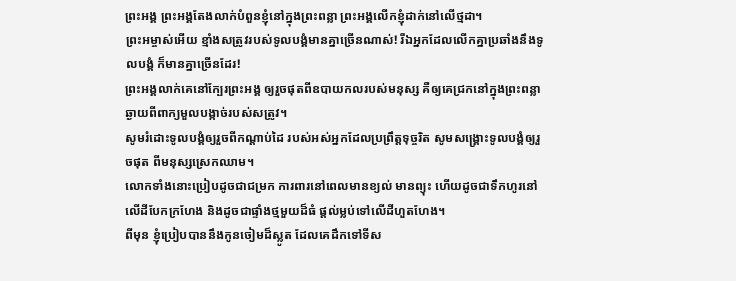ព្រះអង្គ ព្រះអង្គតែងលាក់បំពួនខ្ញុំនៅក្នុងព្រះពន្លា ព្រះអង្គលើកខ្ញុំដាក់នៅលើថ្មដា។
ព្រះអម្ចាស់អើយ ខ្មាំងសត្រូវរបស់ទូលបង្គំមានគ្នាច្រើនណាស់! រីឯអ្នកដែលលើកគ្នាប្រឆាំងនឹងទូលបង្គំ ក៏មានគ្នាច្រើនដែរ!
ព្រះអង្គលាក់គេនៅក្បែរព្រះអង្គ ឲ្យរួចផុតពីឧបាយកលរបស់មនុស្ស គឺឲ្យគេជ្រកនៅក្នុងព្រះពន្លា ឆ្ងាយពីពាក្យមួលបង្កាច់របស់សត្រូវ។
សូមរំដោះទូលបង្គំឲ្យរួចពីកណ្ដាប់ដៃ របស់អស់អ្នកដែលប្រព្រឹត្តទុច្ចរិត សូមសង្គ្រោះទូលបង្គំឲ្យរួចផុត ពីមនុស្សស្រេកឈាម។
លោកទាំងនោះប្រៀបដូចជាជម្រក ការពារនៅពេលមានខ្យល់ មានព្យុះ ហើយដូចជាទឹកហូរនៅលើដីបែកក្រហែង និងដូចជាផ្ទាំងថ្មមួយដ៏ធំ ផ្ដល់ម្លប់ទៅលើដីហួតហែង។
ពីមុន ខ្ញុំប្រៀបបាននឹងកូនចៀមដ៏ស្លូត ដែលគេដឹកទៅទីស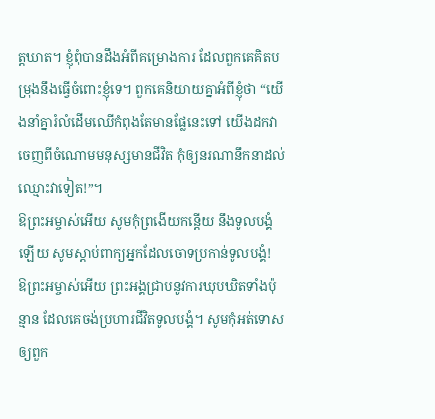ត្តឃាត។ ខ្ញុំពុំបានដឹងអំពីគម្រោងការ ដែលពួកគេគិតបម្រុងនឹងធ្វើចំពោះខ្ញុំទេ។ ពួកគេនិយាយគ្នាអំពីខ្ញុំថា “យើងនាំគ្នារំលំដើមឈើកំពុងតែមានផ្លែនេះទៅ យើងដកវាចេញពីចំណោមមនុស្សមានជីវិត កុំឲ្យនរណានឹកនាដល់ឈ្មោះវាទៀត!”។
ឱព្រះអម្ចាស់អើយ សូមកុំព្រងើយកន្តើយ នឹងទូលបង្គំឡើយ សូមស្ដាប់ពាក្យអ្នកដែលចោទប្រកាន់ទូលបង្គំ!
ឱព្រះអម្ចាស់អើយ ព្រះអង្គជ្រាបនូវការឃុបឃិតទាំងប៉ុន្មាន ដែលគេចង់ប្រហារជីវិតទូលបង្គំ។ សូមកុំអត់ទោសឲ្យពួក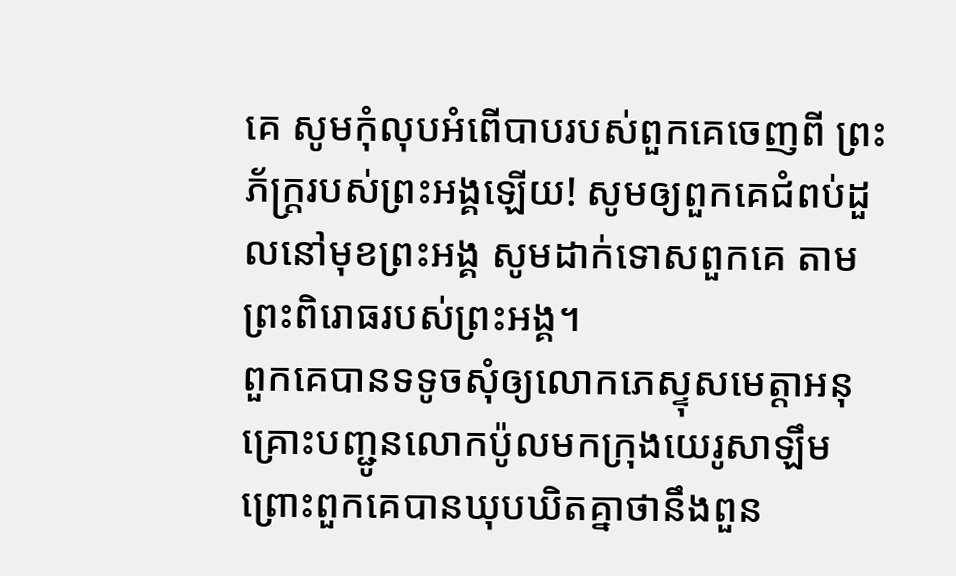គេ សូមកុំលុបអំពើបាបរបស់ពួកគេចេញពី ព្រះភ័ក្ត្ររបស់ព្រះអង្គឡើយ! សូមឲ្យពួកគេជំពប់ដួលនៅមុខព្រះអង្គ សូមដាក់ទោសពួកគេ តាមព្រះពិរោធរបស់ព្រះអង្គ។
ពួកគេបានទទូចសុំឲ្យលោកភេស្ទុសមេត្តាអនុគ្រោះបញ្ជូនលោកប៉ូលមកក្រុងយេរូសាឡឹម ព្រោះពួកគេបានឃុបឃិតគ្នាថានឹងពួន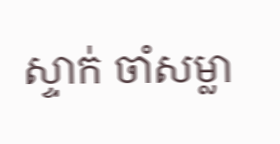ស្ទាក់ ចាំសម្លា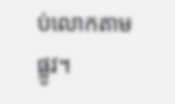ប់លោកតាមផ្លូវ។